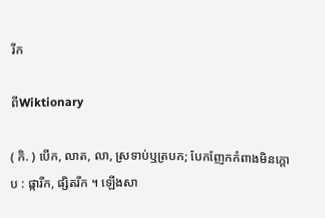រីក

ពីWiktionary

( កិ. ) បើក, លាត, លា, ស្រទាប់ឬត្របក; បែកញែកកំពាងមិនក្តោប : ផ្ការីក, ផ្សិតរីក ។ ឡើងសា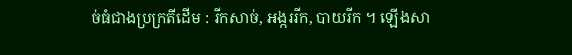ច់ធំជាងប្រក្រតីដើម : រីកសាច់, អង្កររីក, បាយរីក ។ ឡើងសា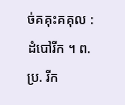ច់គគុះគគុល : ដំបៅរីក ។ ព. ប្រ. រីក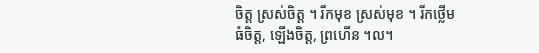ចិត្ត ស្រស់ចិត្ត ។ រីកមុខ ស្រស់មុខ ។ រីកថ្លើម ធំចិត្ត, ឡើងចិត្ត, ព្រហើន ។ល។